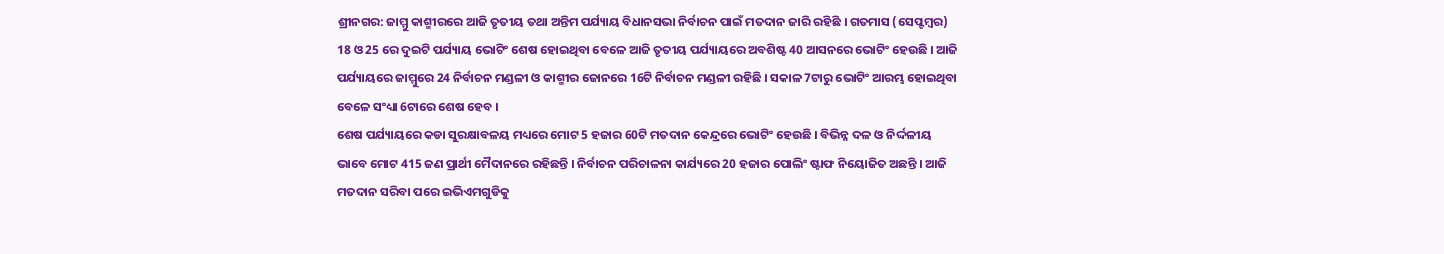ଶ୍ରୀନଗର: ଜାମ୍ମୁ କାଶ୍ମୀରରେ ଆଜି ତୃତୀୟ ତଥା ଅନ୍ତିମ ପର୍ଯ୍ୟାୟ ବିଧାନସଭା ନିର୍ବାଚନ ପାଇଁ ମତଦାନ ଜାରି ରହିଛି । ଗତମାସ (ସେପ୍ଟମ୍ବର) 18 ଓ 25 ରେ ଦୁଇଟି ପର୍ଯ୍ୟାୟ ଭୋଟିଂ ଶେଷ ହୋଇଥିବା ବେଳେ ଆଜି ତୃତୀୟ ପର୍ଯ୍ୟାୟରେ ଅବଶିଷ୍ଟ 40 ଆସନରେ ଭୋଟିଂ ହେଉଛି । ଆଜି ପର୍ଯ୍ୟାୟରେ ଜାମ୍ମୁରେ 24 ନିର୍ବାଚନ ମଣ୍ଡଳୀ ଓ କାଶ୍ମୀର ଜୋନରେ 16ଟି ନିର୍ବାଚନ ମଣ୍ଡଳୀ ରହିଛି । ସକାଳ 7ଟାରୁ ଭୋଟିଂ ଆରମ୍ଭ ହୋଇଥିବା ବେଳେ ସଂଧ୍ୟା 6ଟାରେ ଶେଷ ହେବ ।
ଶେଷ ପର୍ଯ୍ୟାୟରେ କଡା ସୁରକ୍ଷାବଳୟ ମଧ୍ୟରେ ମୋଟ 5 ହଜାର 60ଟି ମତଦାନ କେନ୍ଦ୍ରରେ ଭୋଟିଂ ହେଉଛି । ବିଭିନ୍ନ ଦଳ ଓ ନିର୍ଦ୍ଦଳୀୟ ଭାବେ ମୋଟ 415 ଜଣ ପ୍ରାର୍ଥୀ ମୈଦାନରେ ରହିଛନ୍ତି । ନିର୍ବାଚନ ପରିଚାଳନା କାର୍ଯ୍ୟରେ 20 ହଜାର ପୋଲିଂ ଷ୍ଟାଫ ନିୟୋଜିତ ଅଛନ୍ତି । ଆଜି ମତଦାନ ସରିବା ପରେ ଇଭିଏମଗୁଡିକୁ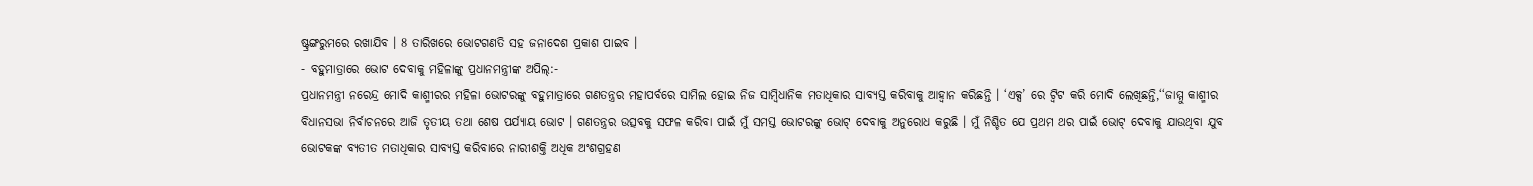ଷ୍ଟ୍ରଙ୍ଗରୁମରେ ରଖାଯିବ । 8 ତାରିଖରେ ଭୋଟଗଣତି ସହ ଜନାଦେଶ ପ୍ରକାଶ ପାଇବ ।
- ବହୁମାତ୍ରାରେ ଭୋଟ ଦେବାକୁ ମହିଳାଙ୍କୁ ପ୍ରଧାନମନ୍ତ୍ରୀଙ୍କ ଅପିଲ୍:-
ପ୍ରଧାନମନ୍ତ୍ରୀ ନରେନ୍ଦ୍ର ମୋଦି କାଶ୍ମୀରର ମହିଳା ଭୋଟରଙ୍କୁ ବହୁମାତ୍ରାରେ ଗଣତନ୍ତ୍ରର ମହାପର୍ବରେ ସାମିଲ ହୋଇ ନିଜ ସାମ୍ବିଧାନିକ ମତାଧିକାର ସାବ୍ୟସ୍ତ କରିବାକୁ ଆହ୍ବାନ କରିଛନ୍ତି । ‘ଏକ୍ସ’ ରେ ଟ୍ବିଟ କରି ମୋଦି ଲେଖିଛନ୍ତି,‘‘ଜାମ୍ମୁ କାଶ୍ମୀର ବିଧାନସଭା ନିର୍ବାଚନରେ ଆଜି ତୃତୀୟ ତଥା ଶେଷ ପର୍ଯ୍ୟାୟ ଭୋଟ । ଗଣତନ୍ତ୍ରର ଉତ୍ସବକୁ ସଫଳ କରିବା ପାଇଁ ମୁଁ ସମସ୍ତ ଭୋଟରଙ୍କୁ ଭୋଟ୍ ଦେବାକୁ ଅନୁରୋଧ କରୁଛି । ମୁଁ ନିଶ୍ଚିତ ଯେ ପ୍ରଥମ ଥର ପାଇଁ ଭୋଟ୍ ଦେବାକୁ ଯାଉଥିବା ଯୁବ ଭୋଟକଙ୍କ ବ୍ୟତୀତ ମତାଧିକାର ସାବ୍ୟସ୍ତ କରିବାରେ ନାରୀଶକ୍ତି ଅଧିକ ଅଂଶଗ୍ରହଣ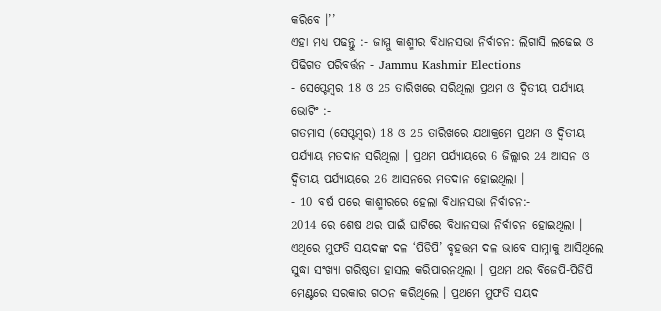କରିବେ ।’’
ଏହା ମଧ୍ୟ ପଢନ୍ତୁ :- ଜାମ୍ମୁ କାଶ୍ମୀର ବିଧାନସଭା ନିର୍ବାଚନ: ଲିଗାସି ଲଢେଇ ଓ ପିଢିଗତ ପରିବର୍ତ୍ତନ - Jammu Kashmir Elections
- ସେପ୍ଟେମ୍ବର 18 ଓ 25 ତାରିଖରେ ସରିଥିଲା ପ୍ରଥମ ଓ ଦ୍ବିତୀୟ ପର୍ଯ୍ୟାୟ ଭୋଟିଂ :-
ଗତମାସ (ସେପ୍ଟମ୍ବର) 18 ଓ 25 ତାରିଖରେ ଯଥାକ୍ରମେ ପ୍ରଥମ ଓ ଦ୍ବିତୀୟ ପର୍ଯ୍ୟାୟ ମତଦାନ ସରିଥିଲା । ପ୍ରଥମ ପର୍ଯ୍ୟାୟରେ 6 ଜିଲ୍ଲାର 24 ଆସନ ଓ ଦ୍ବିତୀୟ ପର୍ଯ୍ୟାୟରେ 26 ଆସନରେ ମତଦାନ ହୋଇଥିଲା ।
- 10 ବର୍ଷ ପରେ କାଶ୍ମୀରରେ ହେଲା ବିଧାନସଭା ନିର୍ବାଚନ:-
2014 ରେ ଶେଷ ଥର ପାଇଁ ଘାଟିରେ ବିଧାନସଭା ନିର୍ବାଚନ ହୋଇଥିଲା । ଏଥିରେ ମୁଫତି ସୟଦଙ୍କ ଦଳ ‘ପିଡିପି’ ବୃହତ୍ତମ ଦଳ ଭାବେ ସାମ୍ନାକୁ ଆସିଥିଲେ ସୁଦ୍ଧା ସଂଖ୍ୟା ଗରିଷ୍ଠତା ହାସଲ କରିପାରନଥିଲା । ପ୍ରଥମ ଥର ବିଜେପି-ପିଡିପି ମେଣ୍ଟରେ ସରକାର ଗଠନ କରିଥିଲେ । ପ୍ରଥମେ ମୁଫତି ସୟଦ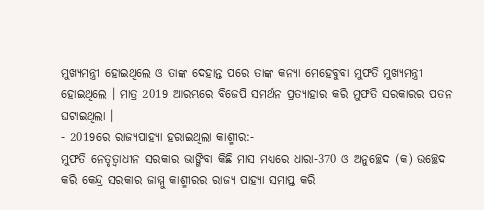ମୁଖ୍ୟମନ୍ତ୍ରୀ ହୋଇଥିଲେ ଓ ତାଙ୍କ ଦେହାନ୍ତ ପରେ ତାଙ୍କ କନ୍ୟା ମେହେବୁବା ମୁଫତି ମୁଖ୍ୟମନ୍ତ୍ରୀ ହୋଇଥିଲେ । ମାତ୍ର 2019 ଆରମ୍ଭରେ ବିଜେପି ସମର୍ଥନ ପ୍ରତ୍ୟାହାର କରି ମୁଫତି ସରକାରର ପତନ ଘଟାଇଥିଲା ।
- 2019ରେ ରାଜ୍ୟପାହ୍ୟା ହରାଇଥିଲା କାଶ୍ମୀର:-
ମୁଫତି ନେତୃତ୍ବାଧୀନ ସରକାର ଭାଙ୍ଗିବା କିଛି ମାସ ମଧ୍ୟରେ ଧାରା-370 ଓ ଅନୁଚ୍ଛେଦ (କ) ଉଚ୍ଛେଦ କରି କେନ୍ଦ୍ର ସରକାର ଜାମ୍ମୁ କାଶ୍ମୀରର ରାଜ୍ୟ ପାହ୍ୟା ସମାପ୍ତ କରି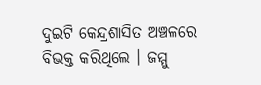ଦୁଇଟି କେନ୍ଦ୍ରଶାସିତ ଅଞ୍ଚଳରେ ବିଭକ୍ତ କରିଥିଲେ । ଜମ୍ମୁ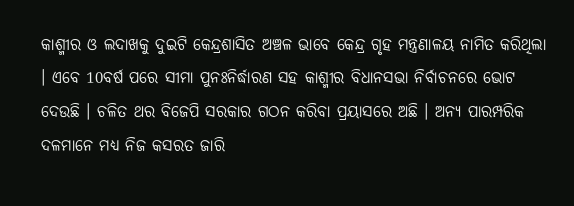କାଶ୍ମୀର ଓ ଲଦାଖକୁ ଦୁଇଟି କେନ୍ଦ୍ରଶାସିତ ଅଞ୍ଚଳ ଭାବେ କେନ୍ଦ୍ର ଗୃହ ମନ୍ତ୍ରଣାଳୟ ନାମିତ କରିଥିଲା । ଏବେ 10ବର୍ଷ ପରେ ସୀମା ପୁନଃନିର୍ଦ୍ଧାରଣ ସହ କାଶ୍ମୀର ବିଧାନସଭା ନିର୍ବାଚନରେ ଭୋଟ ଦେଉଛି । ଚଳିତ ଥର ବିଜେପି ସରକାର ଗଠନ କରିବା ପ୍ରୟାସରେ ଅଛି । ଅନ୍ୟ ପାରମ୍ପରିକ ଦଳମାନେ ମଧ୍ୟ ନିଜ କସରତ ଜାରି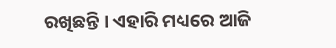ରଖିଛନ୍ତି । ଏହାରି ମଧ୍ୟରେ ଆଜି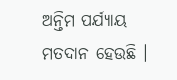ଅନ୍ତିମ ପର୍ଯ୍ୟାୟ ମତଦାନ ହେଉଛି ।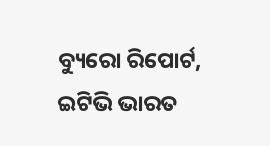ବ୍ୟୁରୋ ରିପୋର୍ଟ, ଇଟିଭି ଭାରତ